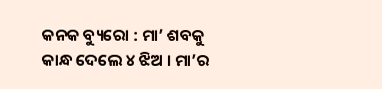କନକ ବ୍ୟୁରୋ : ମା’ ଶବକୁ କାନ୍ଧ ଦେଲେ ୪ ଝିଅ । ମା’ର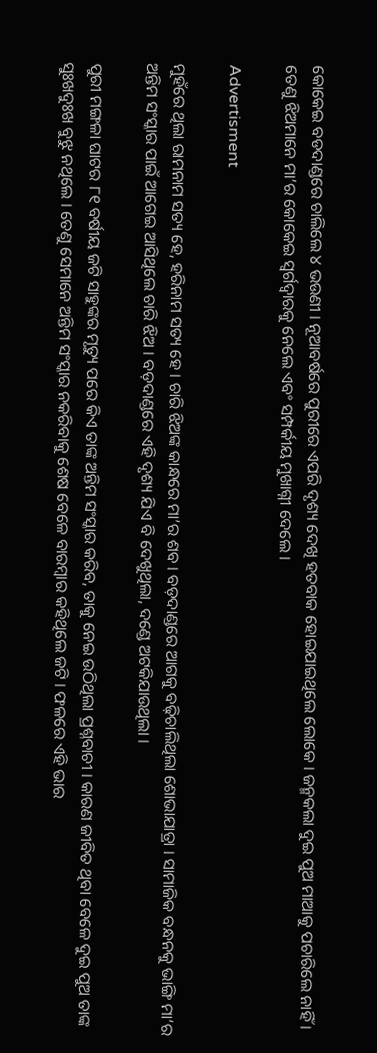କୋକେଇ ବଡଦାଣ୍ଡରେ ଚାଲିଲେ ୪ ଭଉଣୀ । ନୂଆବର୍ଷରେ ପୁରୀରେ ଏପରି ଦୃଶ୍ୟ ଦେଖି ହତବାକ ହୋଇଯାଇଥିଲେ ଲୋକେ । ଜନ୍ମକଲା ଦୁଇ ପୁଅ ମାଆକୁ ପଚାରିଲେ ନାହିଁ । ତେଣୁ ଝିଅମାନେ ମା’ର କୋକେଇ ସ୍ୱର୍ଗଦ୍ୱାରକୁ ନେଲେ ଏବଂ ସମ୍ପର୍କୀୟ ମୁଖାଗ୍ନୀ ଦେଲେ ।

Advertisment

ମୁହଁରେ ଥିଲା ରାମନାମ ସତ୍ୟ ହେ, ହରିନାମ ସତ୍ୟ ହେ । ଚାରି ଝିଅଙ୍କ କାନ୍ଧରେ ମା’ର ଶବ । ବଡ଼ଦାଣ୍ଡରେ ଆଗକୁ ବଢ଼ିଚାଲିଥିଲା ଶୋଭାଯାତ୍ରା । ସାମାଜିକ ବନ୍ଧନକୁ ଭାଙ୍ଗି ମା’ର ଅନ୍ତିମ ସଂସ୍କାର ପାଇଁ ଆଗେଇ ଆସିଥିଲେ ଚାରି ଝିଅ । ବଡ଼ଦାଣ୍ଡରେ ଏହି ଦୃଶ୍ୟ ଯିଏ ବି ଦେଖୁଥିଲା, ଦଣ୍ଡେ ଅଟକିଯାଉଥିଲା ।

ପୁରୀ ମଙ୍ଗଳା ଘାଟର ୮୧ ବର୍ଷୀୟ ଜଟି ସାହୁଙ୍କର ମୃତ୍ୟୁ ପରେ କିଏ ତାଙ୍କ ଅନ୍ତିମ ସଂସ୍କାର କରିବ, ତାକୁ ନେଇ ଉଠିଥିଲା ପ୍ରଶ୍ନବାଚୀ । କାରଣ ଜୀବିତ ଥିବା ବେଳେ ଦୁଇ ପୁଅ ତାଙ୍କ ସୁଃଖଦୁଃଖ ବୁଝୁ ନଥିଲେ । ତେଣୁ ସେମାନେ ଅନ୍ତିମ ସଂସ୍କାର ନକରିବାକୁ ଶେଷ ବେଳେ ବାରମ୍ବାର କହିଥିଲେ ଜଟି । ଫଳରେ ଏହି ଭାର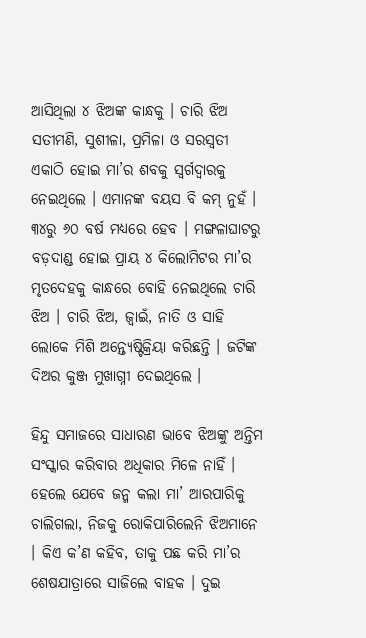ଆସିଥିଲା ୪ ଝିଅଙ୍କ କାନ୍ଧକୁ । ଚାରି ଝିଅ ସତୀମଣି, ସୁଶୀଳା, ପ୍ରମିଳା ଓ ସରସ୍ୱତୀ ଏକାଠି ହୋଇ ମା’ର ଶବକୁ ସ୍ୱର୍ଗଦ୍ୱାରକୁ ନେଇଥିଲେ । ଏମାନଙ୍କ ବୟସ ବି କମ୍ ନୁହଁ । ୩୪ରୁ ୬୦ ବର୍ଷ ମଧ୍ୟରେ ହେବ । ମଙ୍ଗଳାଘାଟରୁ ବଡ଼ଦାଣ୍ଡ ହୋଇ ପ୍ରାୟ ୪ କିଲୋମିଟର ମା’ର ମୃତଦେହକୁ କାନ୍ଧରେ ବୋହି ନେଇଥିଲେ ଚାରି ଝିଅ । ଚାରି ଝିଅ, ଜ୍ୱାଇଁ, ନାତି ଓ ସାହି ଲୋକେ ମିଶି ଅନ୍ତ୍ୟେଷ୍ଟିକ୍ରିୟା କରିଛନ୍ତି । ଜଟିଙ୍କ ଦିଅର କୁଞ୍ଜ ମୁଖାଗ୍ନୀ ଦେଇଥିଲେ ।

ହିନ୍ଦୁ ସମାଜରେ ସାଧାରଣ ଭାବେ ଝିଅଙ୍କୁ ଅନ୍ତିମ ସଂସ୍କାର କରିବାର ଅଧିକାର ମିଳେ ନାହିଁ । ହେଲେ ଯେବେ ଜନ୍ମ କଲା ମା’ ଆରପାରିକୁ ଚାଲିଗଲା, ନିଜକୁ ରୋକିପାରିଲେନି ଝିଅମାନେ । କିଏ କ’ଣ କହିବ, ତାକୁ ପଛ କରି ମା’ର ଶେଷଯାତ୍ରାରେ ସାଜିଲେ ବାହକ । ଦୁଇ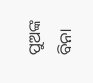ପୁଅଙ୍କ ବିନା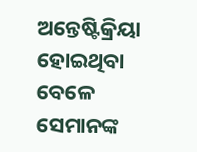ଅନ୍ତେଷ୍ଟିକ୍ରିୟା ହୋଇଥିବା ବେଳେ ସେମାନଙ୍କ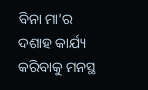ବିନା ମା’ର ଦଶାହ କାର୍ଯ୍ୟ କରିବାକୁ ମନସ୍ଥ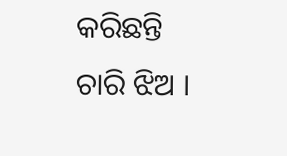କରିଛନ୍ତି ଚାରି ଝିଅ ।